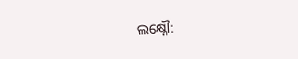ଲକ୍ଷ୍ନୌ: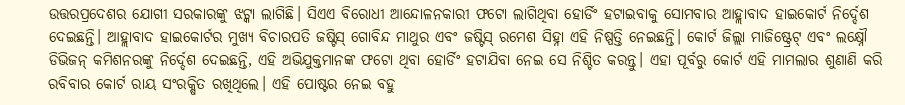ଉତ୍ତରପ୍ରଦେଶର ଯୋଗୀ ସରକାରଙ୍କୁ ଝଟ୍କା ଲାଗିଛି। ସିଏଏ ବିରୋଧୀ ଆନ୍ଦୋଳନକାରୀ ଫଟୋ ଲାଗିଥିବା ହୋର୍ଡିଂ ହଟାଇବାକୁ ସୋମବାର ଆହ୍ଲାବାଦ ହାଇକୋର୍ଟ ନିର୍ଦ୍ଦେଶ ଦେଇଛନ୍ତି। ଆହ୍ଲାବାଦ ହାଇକୋର୍ଟର ମୁଖ୍ୟ ବିଚାରପତି ଜଷ୍ଟିସ୍ ଗୋବିନ୍ଦ ମାଥୁର ଏବଂ ଜଷ୍ଟିସ୍ ରମେଶ ସିହ୍ନା ଏହି ନିଷ୍ପତ୍ତି ନେଇଛନ୍ତି। କୋର୍ଟ ଜିଲ୍ଲା ମାଜିଷ୍ଟ୍ରେଟ୍ ଏବଂ ଲକ୍ଷ୍ନୌ ଡିଭିଜନ୍ କମିଶନରଙ୍କୁ ନିର୍ଦ୍ଦେଶ ଦେଇଛନ୍ତି, ଏହି ଅଭିଯୁକ୍ତମାନଙ୍କ ଫଟୋ ଥିବା ହୋର୍ଡିଂ ହଟାଯିବା ନେଇ ସେ ନିଶ୍ଚିତ କରନ୍ତୁ। ଏହା ପୂର୍ବରୁ କୋର୍ଟ ଏହି ମାମଲାର ଶୁଣାଣି କରି ରବିବାର କୋର୍ଟ ରାୟ ସଂରକ୍ଷିତ ରଖିଥିଲେ। ଏହି ପୋଷ୍ଟର ନେଇ ବହୁ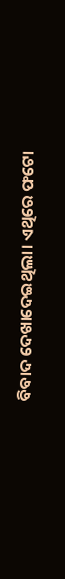ବିବାଦ ଦେଖାଦେଇଥିଲା। ଏଥିରେ ଫଟୋ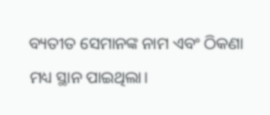ବ୍ୟତୀତ ସେମାନଙ୍କ ନାମ ଏବଂ ଠିକଣା ମଧ୍ୟ ସ୍ଥାନ ପାଇଥିଲା।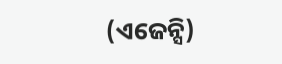(ଏଜେନ୍ସି)